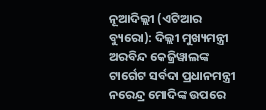ନୂଆଦିଲ୍ଲୀ (ଏଟିଆର ବ୍ୟୁରୋ): ଦିଲ୍ଲୀ ମୁଖ୍ୟମନ୍ତ୍ରୀ ଅରବିନ୍ଦ କେଜ୍ରିୱାଲଙ୍କ ଟାର୍ଗେଟ ସର୍ବଦା ପ୍ରଧାନମନ୍ତ୍ରୀ ନରେନ୍ଦ୍ର ମୋଦିଙ୍କ ଉପରେ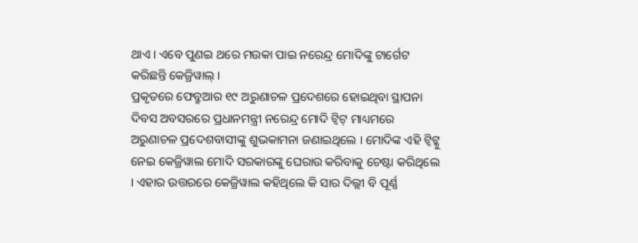ଥାଏ । ଏବେ ପୁଣଇ ଥରେ ମଉକା ପାଇ ନରେନ୍ଦ୍ର ମୋଦିଙ୍କୁ ଟାର୍ଗେଟ କରିଛନ୍ତି କେଜ୍ରିୱାଲ୍ ।
ପ୍ରକୃତରେ ଫେବ୍ରୁଆର ୧୯ ଅରୁଣାଚଳ ପ୍ରଦେଶରେ ହୋଇଥିବା ସ୍ଥାପନା ଦିବସ ଅବସରରେ ପ୍ରଧାନମନ୍ତ୍ରୀ ନରେନ୍ଦ୍ର ମୋଦି ଟ୍ୱିଟ୍ ମାଧ୍ୟମରେ ଅରୁଣାଚଳ ପ୍ରଦେଶବାସୀଙ୍କୁ ଶୁଭକାମନା ଜଣାଇଥିଲେ । ମୋଦିଙ୍କ ଏହି ଟ୍ୱିଟ୍କୁ ନେଇ କେଜ୍ରିୱାଲ ମୋଦି ସରକାରଙ୍କୁ ଘେରାଉ କରିବାକୁ ଚେଷ୍ଟା କରିଥିଲେ । ଏହାର ଉତ୍ତରରେ କେଜ୍ରିୱାଲ କହିଥିଲେ କି ସାର ଦିଲ୍ଲୀ ବି ପୂର୍ଣ୍ଣ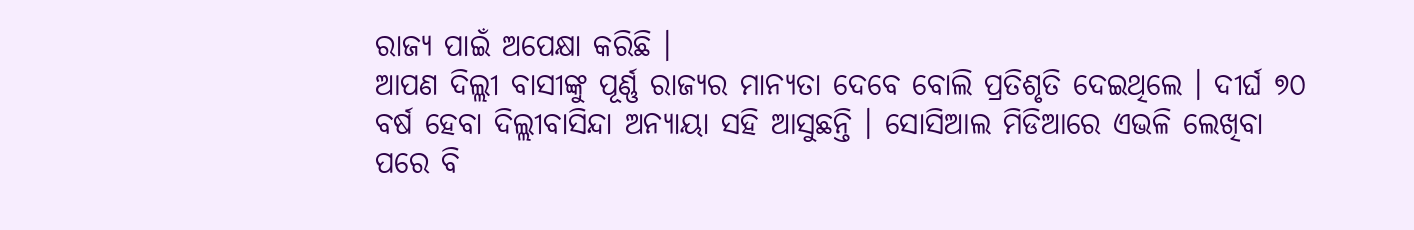ରାଜ୍ୟ ପାଇଁ ଅପେକ୍ଷା କରିଛି ।
ଆପଣ ଦିଲ୍ଲୀ ବାସୀଙ୍କୁ ପୂର୍ଣ୍ଣ ରାଜ୍ୟର ମାନ୍ୟତା ଦେବେ ବୋଲି ପ୍ରତିଶୃତି ଦେଇଥିଲେ । ଦୀର୍ଘ ୭୦ ବର୍ଷ ହେବା ଦିଲ୍ଲୀବାସିନ୍ଦା ଅନ୍ୟାୟା ସହି ଆସୁଛନ୍ତି । ସୋସିଆଲ ମିଡିଆରେ ଏଭଳି ଲେଖିବା ପରେ ବି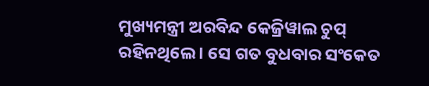ମୁଖ୍ୟମନ୍ତ୍ରୀ ଅରବିନ୍ଦ କେଜ୍ରିୱାଲ ଚୁପ୍ ରହିନଥିଲେ । ସେ ଗତ ବୁଧବାର ସଂକେତ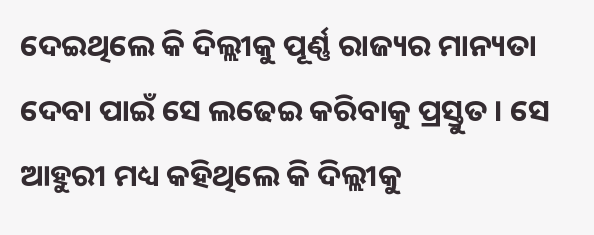ଦେଇଥିଲେ କି ଦିଲ୍ଲୀକୁ ପୂର୍ଣ୍ଣ ରାଜ୍ୟର ମାନ୍ୟତା ଦେବା ପାଇଁ ସେ ଲଢେଇ କରିବାକୁ ପ୍ରସ୍ତୁତ । ସେ ଆହୁରୀ ମଧ୍ୟ କହିଥିଲେ କି ଦିଲ୍ଲୀକୁ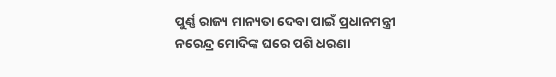ପୁର୍ଣ୍ଣ ରାଜ୍ୟ ମାନ୍ୟତା ଦେବା ପାଇଁ ପ୍ରଧାନମନ୍ତ୍ରୀ ନରେନ୍ଦ୍ର ମୋଦିଙ୍କ ଘରେ ପଶି ଧରଣା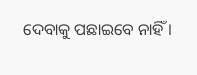ଦେବାକୁ ପଛାଇବେ ନାହିଁ ।